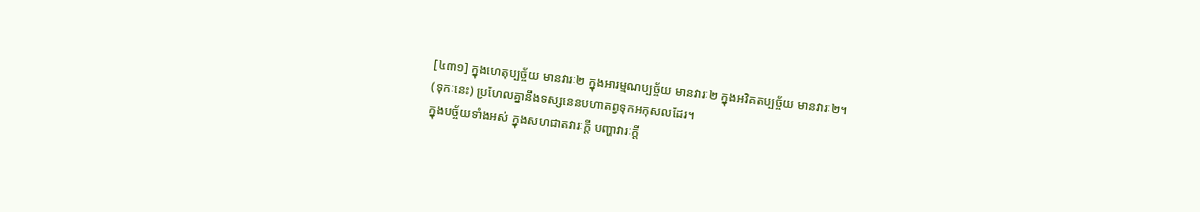[៤៣១] ក្នុងហេតុប្បច្ច័យ មានវារៈ២ ក្នុងអារម្មណប្បច្ច័យ មានវារៈ២ ក្នុងអវិគតប្បច្ច័យ មានវារៈ២។
(ទុកៈនេះ) ប្រហែលគ្នានឹងទស្សនេនបហាតព្វទុកអកុសលដែរ។
ក្នុងបច្ច័យទាំងអស់ ក្នុងសហជាតវារៈក្តី បញ្ហាវារៈក្តី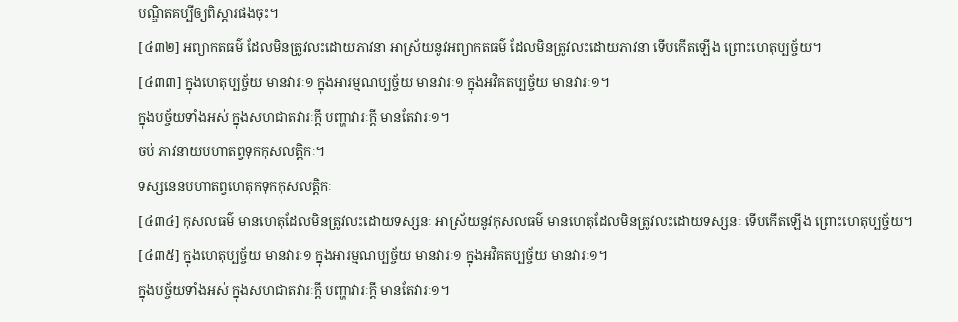បណ្ឌិតគប្បីឲ្យពិស្តារផងចុះ។
[៤៣២] អព្យាកតធម៌ ដែលមិនត្រូវលះដោយភាវនា អាស្រ័យនូវអព្យាកតធម៌ ដែលមិនត្រូវលះដោយភាវនា ទើបកើតឡើង ព្រោះហេតុប្បច្ច័យ។
[៤៣៣] ក្នុងហេតុប្បច្ច័យ មានវារៈ១ ក្នុងអារម្មណប្បច្ច័យ មានវារៈ១ ក្នុងអវិគតប្បច្ច័យ មានវារៈ១។
ក្នុងបច្ច័យទាំងអស់ ក្នុងសហជាតវារៈក្តី បញ្ហាវារៈក្តី មានតែវារៈ១។
ចប់ ភាវនាយបហាតព្វទុកកុសលត្តិកៈ។
ទស្សនេនបហាតព្វហេតុកទុកកុសលត្តិកៈ
[៤៣៤] កុសលធម៌ មានហេតុដែលមិនត្រូវលះដោយទស្សនៈ អាស្រ័យនូវកុសលធម៌ មានហេតុដែលមិនត្រូវលះដោយទស្សនៈ ទើបកើតឡើង ព្រោះហេតុប្បច្ច័យ។
[៤៣៥] ក្នុងហេតុប្បច្ច័យ មានវារៈ១ ក្នុងអារម្មណប្បច្ច័យ មានវារៈ១ ក្នុងអវិគតប្បច្ច័យ មានវារៈ១។
ក្នុងបច្ច័យទាំងអស់ ក្នុងសហជាតវារៈក្តី បញ្ហាវារៈក្តី មានតែវារៈ១។